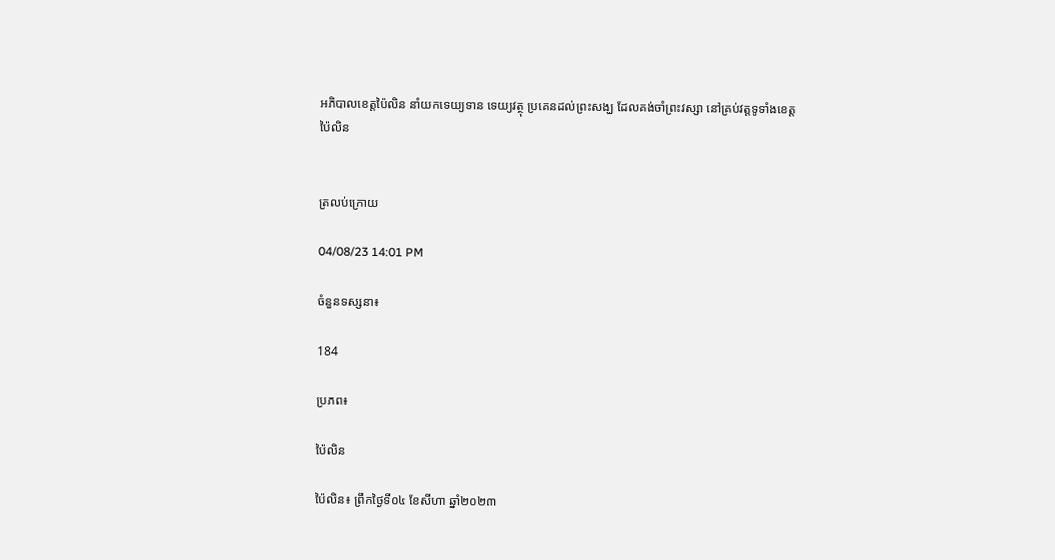អភិបាលខេត្តប៉ៃលិន នាំយកទេយ្យទាន ទេយ្យវត្ថុ ប្រគេនដល់ព្រះសង្ឃ ដែលគង់ចាំព្រះវស្សា នៅគ្រប់វត្តទូទាំងខេត្តប៉ៃលិន


ត្រលប់ក្រោយ

04/08/23 14:01 PM

ចំនួនទស្សនា៖

184

ប្រភព៖

ប៉ៃលិន

ប៉ៃលិន៖ ព្រឹកថ្ងៃទី០៤ ខែសីហា ឆ្នាំ២០២៣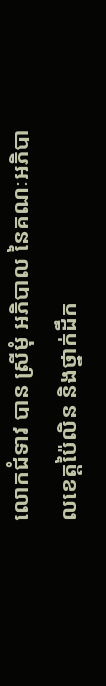លោកជំទាវ បាន ស្រីមុំ អភិបាល នៃគណៈអភិបាលខេត្តប៉ៃលិន និងថ្នាក់ដឹក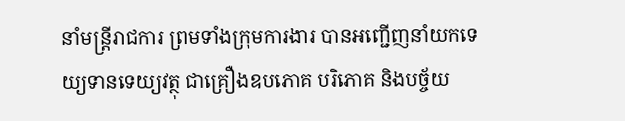នាំមន្ត្រីរាជការ ព្រមទាំងក្រុមការងារ បានអញ្ជើញនាំយកទេយ្យទានទេយ្យវត្ថុ ជាគ្រឿងឧបភោគ បរិភោគ និងបច្ច័យ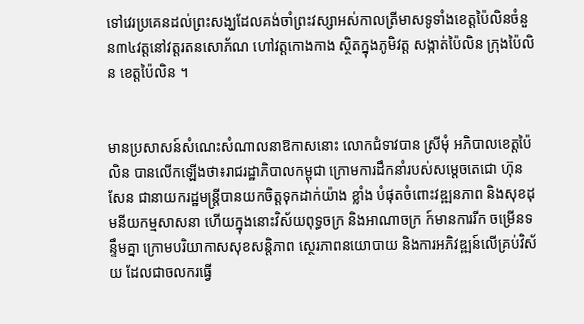ទៅវេរប្រគេនដល់ព្រះសង្ឃដែលគង់ចាំព្រះវស្សាអស់កាលត្រីមាសទូទាំងខេត្តប៉ៃលិនចំនួន៣៤វត្តនៅវត្តរតនសោភ័ណ ហៅវត្តកោងកាង ស្ថិតក្នុងភូមិវត្ត សង្កាត់ប៉ៃលិន ក្រុងប៉ៃលិន ខេត្តប៉ៃលិន ។


មានប្រសាសន៍សំណេះសំណាលនាឱកាសនោះ លោកជំទាវបាន ស្រីមុំ អភិបាលខេត្តប៉ៃលិន បានលើកឡើងថា៖រាជរដ្ឋាភិបាលកម្ពុជា ក្រោមការដឹកនាំរបស់សម្តេចតេជោ ហ៊ុន សែន ជានាយករដ្ឋមន្ត្រីបានយកចិត្តទុកដាក់យ៉ាង ខ្លាំង បំផុតចំពោះវឌ្ឍនភាព និងសុខដុមនីយកម្មសាសនា ហើយក្នុងនោះវិស័យពុទ្ធចក្រ និងអាណាចក្រ ក៍មានការរីក ចម្រើនទន្ទឹមគ្នា ក្រោមបរិយាកាសសុខសន្តិភាព ស្ថេរភាពនយោបាយ និងការអភិវឌ្ឍន៍លើគ្រប់វិស័យ ដែលជាចលករធ្វើ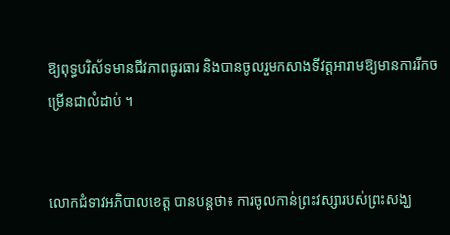ឱ្យពុទ្ធបរិស័ទមានជីវភាពធូរធារ និងបានចូលរួមកសាងទីវត្តអារាមឱ្យមានការរីកចម្រើនជាលំដាប់ ។


លោកជំទាវអភិបាលខេត្ត បានបន្តថា៖ ការចូលកាន់ព្រះវស្សារបស់ព្រះសង្ឃ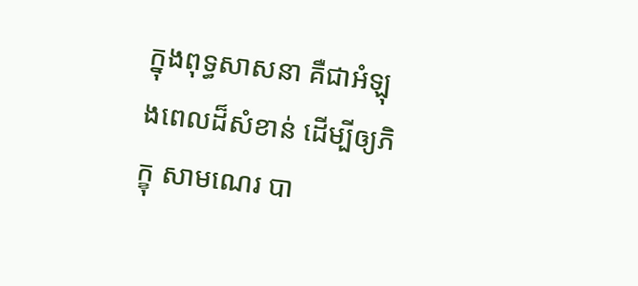ក្នុងពុទ្ធសាសនា គឺជាអំឡុងពេលដ៏សំខាន់ ដើម្បីឲ្យភិក្ខុ សាមណេរ បា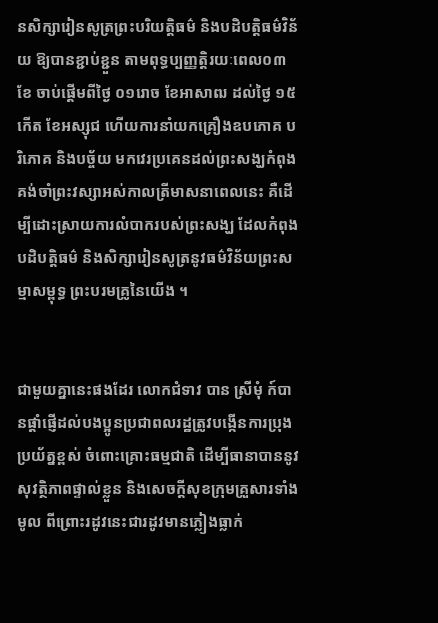នសិក្សារៀនសូត្រព្រះបរិយត្តិធម៌ និងបដិបត្តិធម៌វិន័យ ឱ្យបានខ្ជាប់ខ្ជួន តាមពុទ្ធប្បញ្ញត្តិរយៈពេល០៣ខែ ចាប់ផ្តើមពីថ្ងៃ ០១រោច ខែអាសាឍ ដល់ថ្ងៃ ១៥កើត ខែអស្សុជ ហើយការនាំយកគ្រឿងឧបភោគ បរិភោគ និងបច្ច័យ មកវេរប្រគេនដល់ព្រះសង្ឃកំពុងគង់ចាំព្រះវស្សាអស់កាលត្រីមាសនាពេលនេះ គឺដើម្បីដោះស្រាយការលំបាករបស់ព្រះសង្ឃ ដែលកំពុងបដិបត្តិធម៌ និងសិក្សារៀនសូត្រនូវធម៌វិន័យព្រះសម្មាសម្ពុទ្ធ ព្រះបរមគ្រូនៃយើង ។


ជាមួយគ្នានេះផងដែរ លោកជំទាវ បាន ស្រីមុំ ក៍បានផ្តាំផ្ញើដល់បងប្អូនប្រជាពលរដ្ឋត្រូវបង្កើនការប្រុងប្រយ័ត្នខ្ពស់ ចំពោះគ្រោះធម្មជាតិ ដើម្បីធានាបាននូវសុវត្ថិភាពផ្ទាល់ខ្លួន និងសេចក្តីសុខក្រុមគ្រួសារទាំងមូល ពីព្រោះរដូវនេះជារដូវមានភ្លៀងធ្លាក់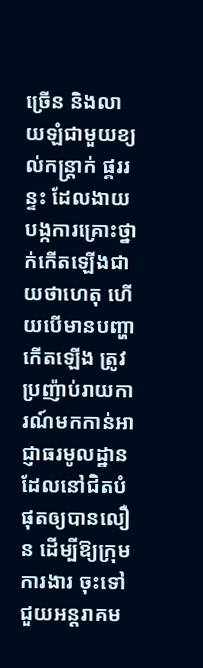ច្រើន និងលាយឡំជាមួយខ្យល់កន្ត្រាក់ ផ្គររន្ទះ ដែលងាយបង្កការគ្រោះថ្នាក់កើតឡើងជាយថាហេតុ ហើយបើមានបញ្ហាកើតឡើង ត្រូវប្រញ៉ាប់រាយការណ៍មកកាន់អាជ្ញាធរមូលដ្ឋាន ដែលនៅជិតបំផុតឲ្យបានលឿន ដើម្បីឱ្យក្រុមការងារ ចុះទៅជួយអន្តរាគម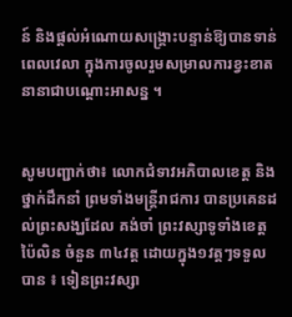ន៍ និងផ្តល់អំណោយសង្គ្រោះបន្ទាន់ឱ្យបានទាន់ពេលវេលា ក្នុងការចូលរួមសម្រាលការខ្វះខាតនានាជាបណ្តោះអាសន្ន ។


សូមបញ្ជាក់ថា៖ លោកជំទាវអភិបាលខេត្ត និងថ្នាក់ដឹកនាំ ព្រមទាំងមន្ត្រីរាជការ បានប្រគេនដល់ព្រះសង្ឃដែល គង់ចាំ ព្រះវស្សាទូទាំងខេត្តប៉ៃលិន ចំនួន ៣៤វត្ត ដោយក្នុង១វត្តៗទទួលបាន ៖ ទៀនព្រះវស្សា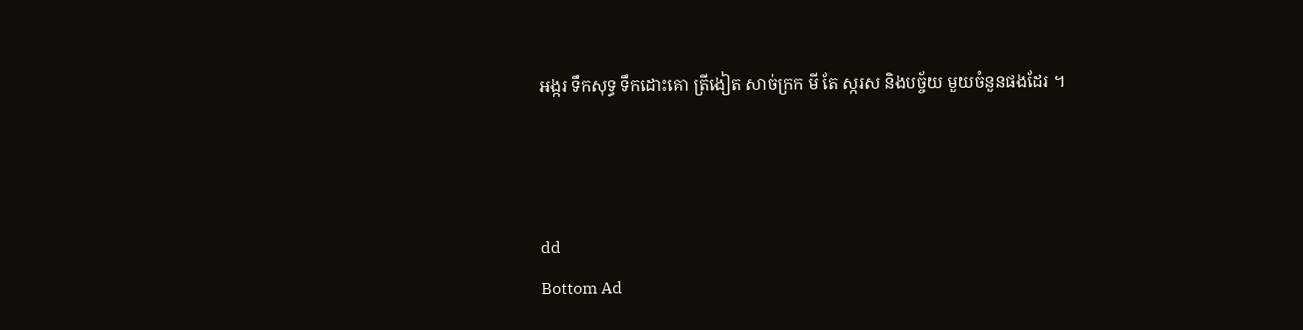អង្ករ ទឹកសុទ្ធ ទឹកដោះគោ ត្រីងៀត សាច់ក្រក មី តែ ស្ករស និងបច្ច័យ មួយចំនួនផងដែរ ។



dd
Bottom Ad